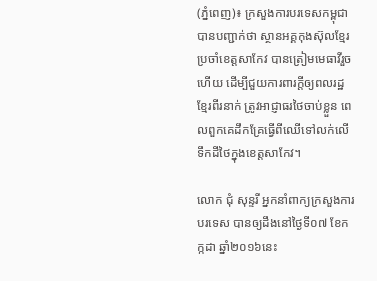(ភ្នំពេញ)៖ ក្រសួងការបរទេសកម្ពុជា បានបញ្ជាក់ថា ស្ថានអគ្គកុងស៊ុលខ្មែរប្រចាំខេត្តសាកែវ បានត្រៀមមេធាវីរួចហើយ ដើម្បីជួយការពារក្តីឲ្យពលរដ្ឋខ្មែរពីរនាក់ ត្រូវអាជ្ញាធរថៃចាប់ខ្លួន ពេលពួកគេដឹកគ្រែធ្វើពីឈើទៅលក់លើទឹកដីថៃក្នុងខេត្តសាកែវ។

លោក ជុំ សុន្ទរី អ្នកនាំពាក្យក្រសួងការបរទេស បានឲ្យដឹងនៅថ្ងៃទី០៧ ខែកក្កដា ឆ្នាំ២០១៦នេះ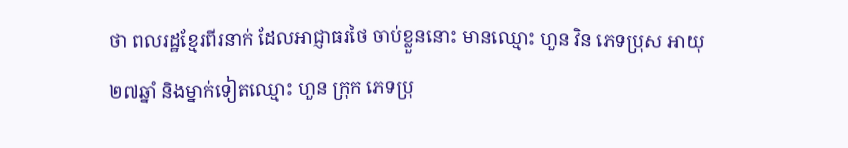ថា ពលរដ្ឋខ្មែរពីរនាក់ ដែលអាជ្ញាធរថៃ ចាប់ខ្លួននោះ មានឈ្មោះ ហួន វិន ភេទប្រុស អាយុ ២៧ឆ្នាំ និងម្នាក់ទៀតឈ្មោះ ហួន ក្រុក ភេទប្រុ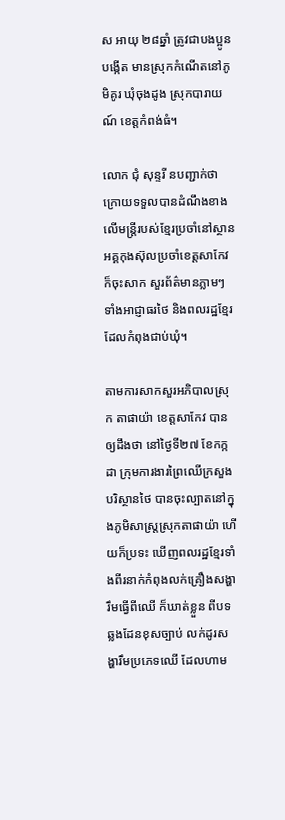ស អាយុ ២៨ឆ្នាំ ត្រូវជាបងប្អូនបង្កើត មានស្រុកកំណើតនៅភូមិគូរ ឃុំចុងដូង ស្រុកបារាយណ៍ ខេត្តកំពង់ធំ។

លោក ជុំ សុន្ទរី នបញ្ជាក់ថា ក្រោយទទួលបានដំណឹងខាងលើមន្រ្តីរបស់ខ្មែរប្រចាំនៅស្ថានអគ្គកុងស៊ុលប្រចាំខេត្តសាកែវ ក៏ចុះសាក សួរព័ត៌មានភ្លាមៗ ទាំងអាជ្ញាធរថៃ និងពលរដ្ឋខ្មែរ ដែលកំពុងជាប់ឃុំ។

តាមការសាកសួរអភិបាលស្រុក តាផាយ៉ា ខេត្តសាកែវ បានឲ្យដឹងថា នៅថ្ងៃទី២៧ ខែកក្កដា ក្រុមការងារព្រៃឈើក្រសួងបរិស្ថានថៃ បានចុះល្បាតនៅក្នុងភូមិសាស្រ្តស្រុកតាផាយ៉ា ហើយក៏ប្រទះ ឃើញពលរដ្ឋខ្មែរទាំងពីរនាក់កំពុងលក់គ្រឿងសង្ហារឹមធ្វើពីឈើ ក៏ឃាត់ខ្លួន ពីបទឆ្លងដែនខុសច្បាប់ លក់ដូរសង្ហារឹមប្រភេទឈើ ដែលហាម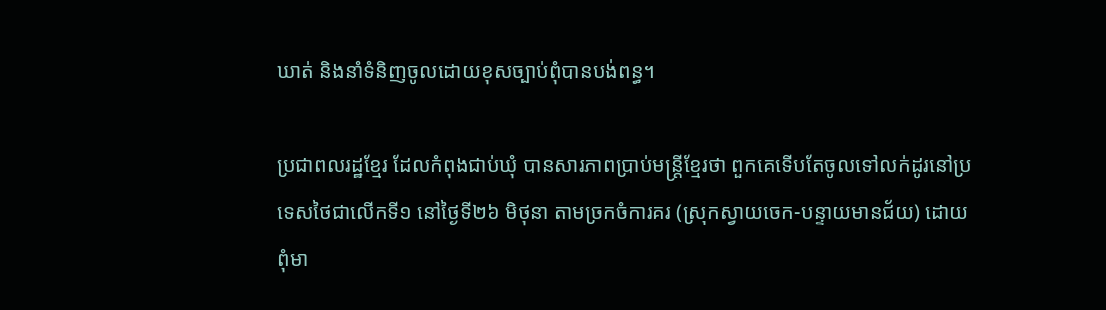ឃាត់ និងនាំទំនិញចូលដោយខុសច្បាប់ពុំបានបង់ពន្ធ។

ប្រជាពលរដ្ឋខ្មែរ ដែលកំពុងជាប់ឃុំ បានសារភាពប្រាប់មន្រ្តីខ្មែរថា ពួកគេទើបតែចូលទៅលក់ដូរនៅប្រទេសថៃជាលើកទី១ នៅថ្ងៃទី២៦ មិថុនា តាមច្រកចំការគរ (ស្រុកស្វាយចេក-បន្ទាយមានជ័យ) ដោយពុំមា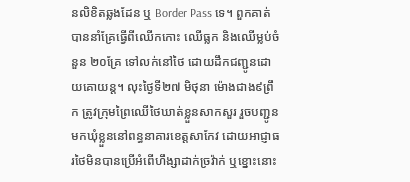នលិខិតឆ្លងដែន ឬ Border Pass ទេ។ ពួកគាត់បាននាំគ្រែធ្វើពីឈើកកោះ ឈើធ្លក និងឈើម្លប់ចំនួន ២០គ្រែ ទៅលក់នៅថៃ ដោយដឹកជញ្ជូនដោយគោយន្ត។ លុះថ្ងៃទី២៧ មិថុនា ម៉ោងជាង៩ព្រឹក ត្រូវក្រុមព្រៃឈើថៃឃាត់ខ្លួនសាកសួរ រួចបញ្ជូនមកឃុំខ្លួននៅពន្ធនាគារខេត្តសាកែវ ដោយអាជ្ញាធរថៃមិនបានប្រើអំពើហឹង្សាដាក់ច្រវ៉ាក់ ឬខ្នោះនោះ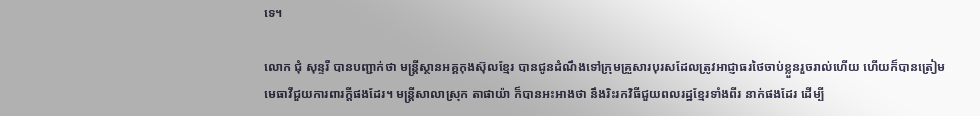ទេ។

លោក ជុំ សុន្ទរី បានបញ្ជាក់ថា មន្រ្តីស្ថានអគ្គកុងស៊ុលខ្មែរ បានជូនដំណឹងទៅក្រុមគ្រួសារបុរសដែលត្រូវអាជ្ញាធរថៃចាប់ខ្លួនរួចរាល់ហើយ ហើយក៏បានត្រៀមមេធាវីជួយការពារក្តីផងដែរ។ មន្រ្តីសាលាស្រុក តាផាយ៉ា ក៏បានអះអាងថា នឹងរិះរកវិធីជួយពលរដ្ឋខ្មែរទាំងពីរ នាក់ផងដែរ ដើម្បី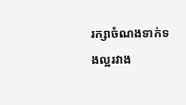រក្សាចំណងទាក់ទងល្អរវាង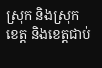ស្រុក និងស្រុក ខេត្ត និងខេត្តជាប់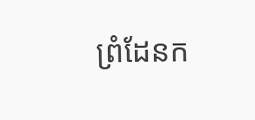ព្រំដែនក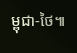ម្ពុជា-ថៃ៕